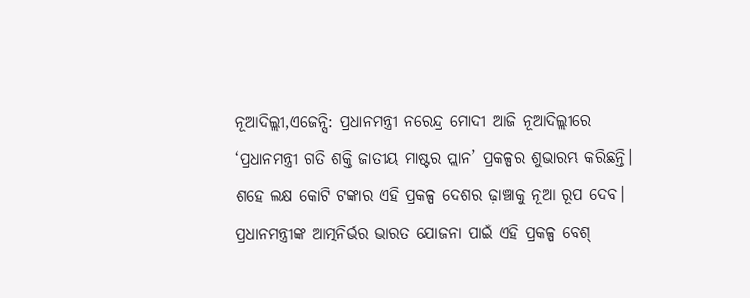ନୂଆଦିଲ୍ଲୀ,ଏଜେନ୍ସି: ପ୍ରଧାନମନ୍ତ୍ରୀ ନରେନ୍ଦ୍ର ମୋଦୀ ଆଜି ନୂଆଦିଲ୍ଲୀରେ ‘ପ୍ରଧାନମନ୍ତ୍ରୀ ଗତି ଶକ୍ତି ଜାତୀୟ ମାଷ୍ଟର ପ୍ଲାନ’ ପ୍ରକଳ୍ପର ଶୁଭାରମ୍ଭ କରିଛନ୍ତି। ଶହେ ଲକ୍ଷ କୋଟି ଟଙ୍କାର ଏହି ପ୍ରକଳ୍ପ ଦେଶର ଢ଼ାଞ୍ଚାକୁ ନୂଆ ରୂପ ଦେବ। ପ୍ରଧାନମନ୍ତ୍ରୀଙ୍କ ଆତ୍ମନିର୍ଭର ଭାରତ ଯୋଜନା ପାଇଁ ଏହି ପ୍ରକଳ୍ପ ବେଶ୍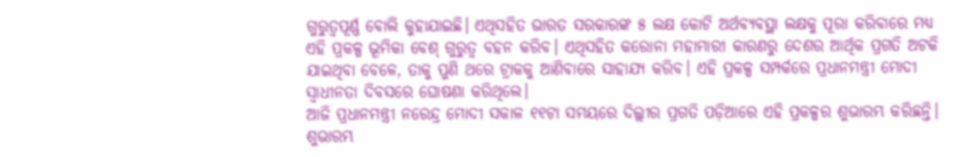ଗୁରୁତ୍ୱପୂର୍ଣ୍ଣ ବୋଲି କୁହାଯାଇଛି। ଏଥିସହିତ ଭାରତ ସରକାରଙ୍କ ୫ ଲକ୍ଷ କୋଟି ଅର୍ଥବ୍ୟବସ୍ଥା ଲକ୍ଷକୁ ପୂରା କରିବାରେ ମଧ୍ୟ ଏହି ପ୍ରକଳ୍ପ ଭୂମିକା ବେଶ୍ ଗୁରୁତ୍ୱ ବହନ କରିବ। ଏଥିସହିତ କରୋନା ମହାମାରୀ କାରଣରୁ ଦେଶର ଆର୍ଥିକ ପ୍ରଗତି ଅଟକି ଯାଇଥିବା ବେଳେ, ତାକୁ ପୁଣି ଥରେ ଟ୍ରାକକୁ ଆଣିବାରେ ସାହାଯ୍ୟ କରିବ। ଏହି ପ୍ରକଳ୍ପ ସମ୍ପର୍କରେ ପ୍ରଧାନମନ୍ତ୍ରୀ ମୋଦୀ ସ୍ୱାଧୀନତା ଦିବସରେ ଘୋଷଣା କରିଥିଲେ।
ଆଜି ପ୍ରଧାନମନ୍ତ୍ରୀ ନରେନ୍ଦ୍ର ମୋଦୀ ସକାଳ ୧୧ଟା ସମୟରେ ଦିଲ୍ଲୀର ପ୍ରଗତି ପଡ଼ିଆରେ ଏହି ପ୍ରକଳ୍ପର ଶୁଭାରମ୍ଭ କରିଛନ୍ତି। ଶୁଭାରମ୍ଭ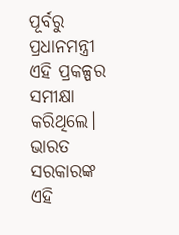ପୂର୍ବରୁ ପ୍ରଧାନମନ୍ତ୍ରୀ ଏହି ପ୍ରକଳ୍ପର ସମୀକ୍ଷା କରିଥିଲେ। ଭାରତ ସରକାରଙ୍କ ଏହି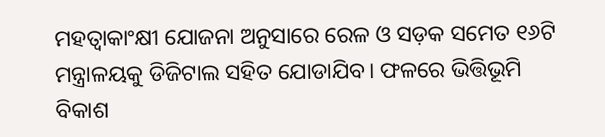ମହତ୍ବାକାଂକ୍ଷୀ ଯୋଜନା ଅନୁସାରେ ରେଳ ଓ ସଡ଼କ ସମେତ ୧୬ଟି ମନ୍ତ୍ରାଳୟକୁ ଡିଜିଟାଲ ସହିତ ଯୋଡାଯିବ। ଫଳରେ ଭିତ୍ତିଭୂମି ବିକାଶ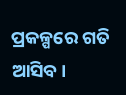ପ୍ରକଳ୍ପରେ ଗତି ଆସିବ।